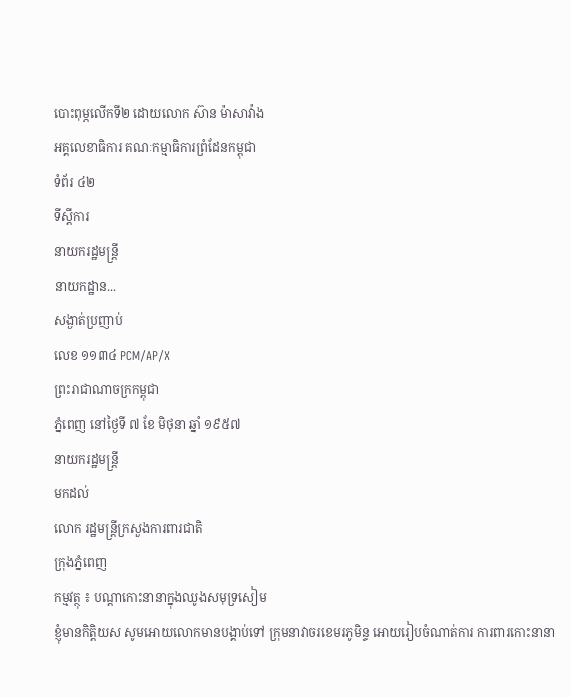បោះពុម្ភលើកទី២ ដោយលោក ស៊ាន ម៉ាសាវ៉ាង
អគ្គលេខាធិការ គណៈកម្មាធិការព្រំដែនកម្ពុជា
ទំព័រ ៤២
ទីស្តីការ
នាយករដ្ឋមន្រ្តី
នាយកដ្ឋាន...
សង្ងាត់ប្រញាប់
លេខ ១១៣៤ PCM/AP/X
ព្រះរាជាណាចក្រកម្ពុជា
ភ្នំពេញ នៅថ្ងៃទី ៧ ខែ មិថុនា ឆ្នាំ ១៩៥៧
នាយករដ្ឋមន្រ្តី
មកដល់
លោក រដ្ឋមន្រ្តីក្រសួងការពារជាតិ
ក្រុងភ្នំពេញ
កម្មវត្ថុ ៖ បណ្តាកោះនានាក្នុងឈូងសមុទ្រសៀម
ខ្ញុំមានកិត្តិយស សូមអោយលោកមានបង្គាប់ទៅ ក្រុមនាវាចរខេមរភូមិន្ទ អោយរៀបចំណាត់ការ ការពារកោះនានា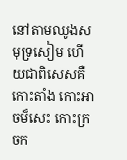នៅតាមឈូងសមុទ្រសៀម ហើយជាពិសេសគឺ កោះតាំង កោះអាចម៏សេះ កោះក្រចក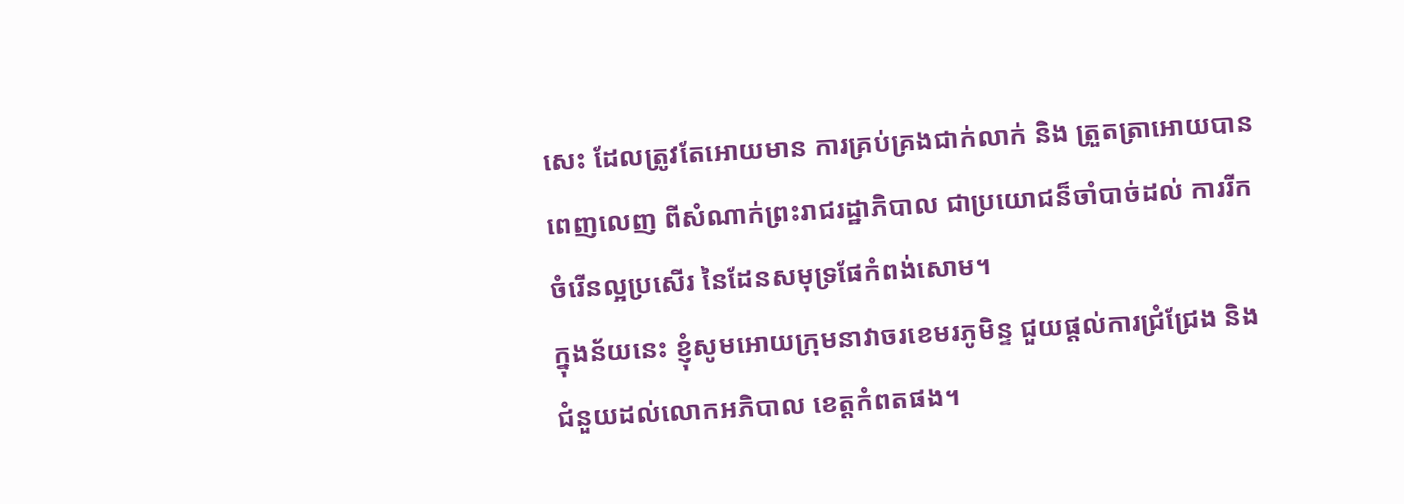សេះ ដែលត្រូវតែអោយមាន ការគ្រប់គ្រងជាក់លាក់ និង ត្រួតត្រាអោយបានពេញលេញ ពីសំណាក់ព្រះរាជរដ្ឋាភិបាល ជាប្រយោជន៏ចាំបាច់ដល់ ការរីកចំរើនល្អប្រសើរ នៃដែនសមុទ្រផែកំពង់សោម។
ក្នុងន័យនេះ ខ្ញំុសូមអោយក្រុមនាវាចរខេមរភូមិន្ទ ជួយផ្តល់ការជ្រំជ្រែង និងជំនួយដល់លោកអភិបាល ខេត្តកំពតផង។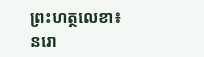ព្រះហត្ថលេខា៖
នរោ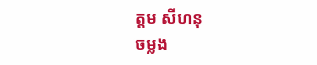ត្តម សីហនុ
ចម្លង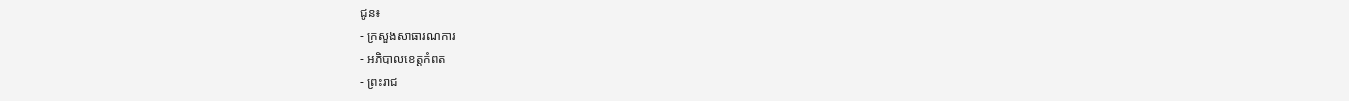ជូន៖
- ក្រសួងសាធារណការ
- អភិបាលខេត្តកំពត
- ព្រះរាជ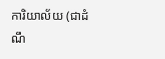ការិយាល័យ (ជាដំណឹ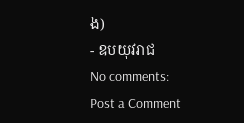ង)
- ឧបយុវរាជ
No comments:
Post a Comment